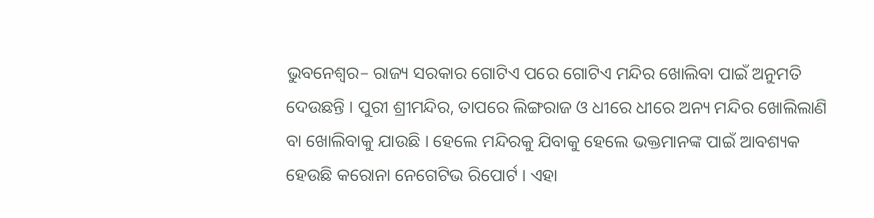ଭୁବନେଶ୍ୱର– ରାଜ୍ୟ ସରକାର ଗୋଟିଏ ପରେ ଗୋଟିଏ ମନ୍ଦିର ଖୋଲିବା ପାଇଁ ଅନୁମତି ଦେଉଛନ୍ତି । ପୁରୀ ଶ୍ରୀମନ୍ଦିର, ତାପରେ ଲିଙ୍ଗରାଜ ଓ ଧୀରେ ଧୀରେ ଅନ୍ୟ ମନ୍ଦିର ଖୋଲିଲାଣି ବା ଖୋଲିବାକୁ ଯାଉଛି । ହେଲେ ମନ୍ଦିରକୁ ଯିବାକୁ ହେଲେ ଭକ୍ତମାନଙ୍କ ପାଇଁ ଆବଶ୍ୟକ ହେଉଛି କରୋନା ନେଗେଟିଭ ରିପୋର୍ଟ । ଏହା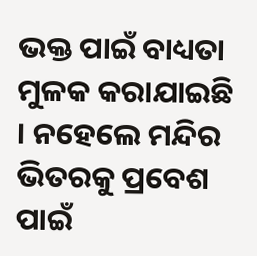ଭକ୍ତ ପାଇଁ ବାଧ୍ୟତା ମୁଳକ କରାଯାଇଛି । ନହେଲେ ମନ୍ଦିର ଭିତରକୁ ପ୍ରବେଶ ପାଇଁ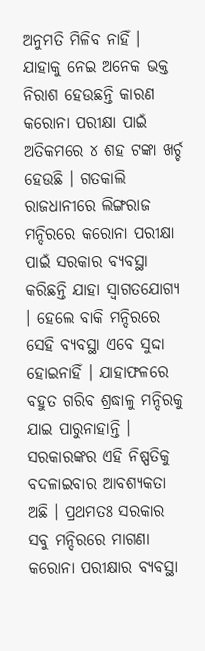ଅନୁମତି ମିଳିବ ନାହିଁ । ଯାହାକୁ ନେଇ ଅନେକ ଭକ୍ତ ନିରାଶ ହେଉଛନ୍ତି କାରଣ କରୋନା ପରୀକ୍ଷା ପାଇଁ ଅତିକମରେ ୪ ଶହ ଟଙ୍କା ଖର୍ଚ୍ଚ ହେଉଛି । ଗତକାଲି ରାଜଧାନୀରେ ଲିଙ୍ଗରାଜ ମନ୍ଦିରରେ କରୋନା ପରୀକ୍ଷା ପାଇଁ ସରକାର ବ୍ୟବସ୍ଥା କରିଛନ୍ତି ଯାହା ସ୍ୱାଗତଯୋଗ୍ୟ । ହେଲେ ବାକି ମନ୍ଦିରରେ ସେହି ବ୍ୟବସ୍ଥା ଏବେ ସୁଦ୍ଦା ହୋଇନାହିଁ । ଯାହାଫଳରେ ବହୁତ ଗରିବ ଶ୍ରଦ୍ଧାଳୁ ମନ୍ଦିରକୁ ଯାଇ ପାରୁନାହାନ୍ତି । ସରକାରଙ୍କର ଏହି ନିଷ୍ପତିକୁ ବଦଳାଇବାର ଆବଶ୍ୟକତା ଅଛି । ପ୍ରଥମତଃ ସରକାର ସବୁ ମନ୍ଦିରରେ ମାଗଣା କରୋନା ପରୀକ୍ଷାର ବ୍ୟବସ୍ଥା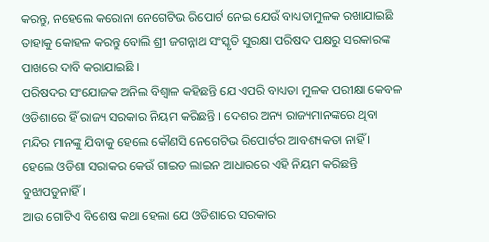କରନ୍ତୁ, ନହେଲେ କରୋନା ନେଗେଟିଭ ରିପୋର୍ଟ ନେଇ ଯେଉଁ ବାଧ୍ୟତାମୁଳକ ରଖାଯାଇଛି ତାହାକୁ କୋହଳ କରନ୍ତୁ ବୋଲି ଶ୍ରୀ ଜଗନ୍ନାଥ ସଂସ୍କୃତି ସୁରକ୍ଷା ପରିଷଦ ପକ୍ଷରୁ ସରକାରଙ୍କ ପାଖରେ ଦାବି କରାଯାଇଛି ।
ପରିଷଦର ସଂଯୋଜକ ଅନିଲ ବିଶ୍ୱାଳ କହିଛନ୍ତି ଯେ ଏପରି ବାଧ୍ୟତା ମୁଳକ ପରୀକ୍ଷା କେବଳ ଓଡିଶାରେ ହିଁ ରାଜ୍ୟ ସରକାର ନିୟମ କରିଛନ୍ତି । ଦେଶର ଅନ୍ୟ ରାଜ୍ୟମାନଙ୍କରେ ଥିବା ମନ୍ଦିର ମାନଙ୍କୁ ଯିବାକୁ ହେଲେ କୌଣସି ନେଗେଟିଭ ରିପୋର୍ଟର ଆବଶ୍ୟକତା ନାହିଁ । ହେଲେ ଓଡିଶା ସରାକର କେଉଁ ଗାଇଡ ଲାଇନ ଆଧାରରେ ଏହି ନିୟମ କରିଛନ୍ତି ବୁଝାପଡୁନାହିଁ ।
ଆଉ ଗୋଟିଏ ବିଶେଷ କଥା ହେଲା ଯେ ଓଡିଶାରେ ସରକାର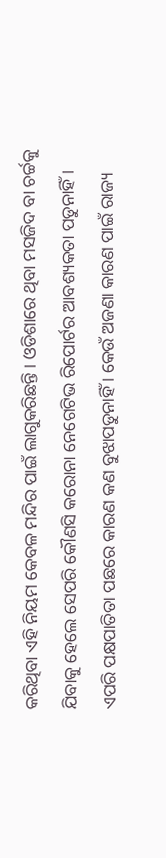କରିଥିବା ଏହି ନିୟମ କେବଳ ମନ୍ଦିର ପାଇଁ ଲାଗୁକରିଛନ୍ତି । ଓଡିଶାରେ ଥିବା ମସଜିଦ ବା ଚର୍ଚ୍ଚକୁ ଯିବାକୁ ହେଲେ ସେପରି କୌଣସି କରୋନା ନେଗେଟିଭ ରିପୋର୍ଟର ଆବଶ୍ୟକତା ପଡୁନାହିଁ । ଏପରି ପକ୍ଷପାତିତା ପଛରେ କାରଣ କଣ ବୁଝାପଡୁନାହିଁ । କେଉଁ ଅଜଣା କାରଣ ପାଇଁ ରାଜ୍ୟ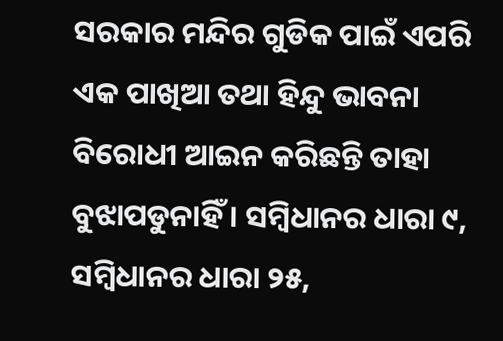ସରକାର ମନ୍ଦିର ଗୁଡିକ ପାଇଁ ଏପରି ଏକ ପାଖିଆ ତଥା ହିନ୍ଦୁ ଭାବନା ବିରୋଧୀ ଆଇନ କରିଛନ୍ତି ତାହା ବୁଝାପଡୁନାହିଁ । ସମ୍ବିଧାନର ଧାରା ୯, ସମ୍ବିଧାନର ଧାରା ୨୫,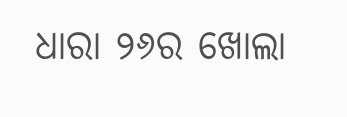ଧାରା ୨୬ର ଖୋଲା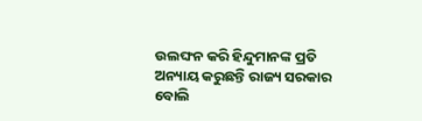ଉଲଙ୍ଘନ କରି ହିନ୍ଦୁମାନଙ୍କ ପ୍ରତି ଅନ୍ୟାୟ କରୁଛନ୍ତି ରାଜ୍ୟ ସରକାର ବୋଲି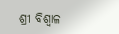ଶ୍ରୀ ବିଶ୍ୱାଳ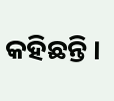କହିଛନ୍ତି ।